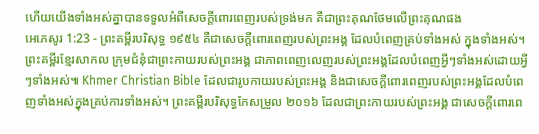ហើយយើងទាំងអស់គ្នាបានទទួលអំពីសេចក្ដីពោរពេញរបស់ទ្រង់មក គឺជាព្រះគុណថែមលើព្រះគុណផង
អេភេសូរ 1:23 - ព្រះគម្ពីរបរិសុទ្ធ ១៩៥៤ គឺជាសេចក្ដីពោរពេញរបស់ព្រះអង្គ ដែលបំពេញគ្រប់ទាំងអស់ ក្នុងទាំងអស់។ ព្រះគម្ពីរខ្មែរសាកល ក្រុមជំនុំជាព្រះកាយរបស់ព្រះអង្គ ជាភាពពេញលេញរបស់ព្រះអង្គដែលបំពេញអ្វីៗទាំងអស់ដោយអ្វីៗទាំងអស់៕ Khmer Christian Bible ដែលជារូបកាយរបស់ព្រះអង្គ និងជាសេចក្ដីពោរពេញរបស់ព្រះអង្គដែលបំពេញទាំងអស់ក្នុងគ្រប់ការទាំងអស់។ ព្រះគម្ពីរបរិសុទ្ធកែសម្រួល ២០១៦ ដែលជាព្រះកាយរបស់ព្រះអង្គ ជាសេចក្តីពោរពេ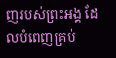ញរបស់ព្រះអង្គ ដែលបំពេញគ្រប់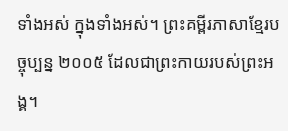ទាំងអស់ ក្នុងទាំងអស់។ ព្រះគម្ពីរភាសាខ្មែរបច្ចុប្បន្ន ២០០៥ ដែលជាព្រះកាយរបស់ព្រះអង្គ។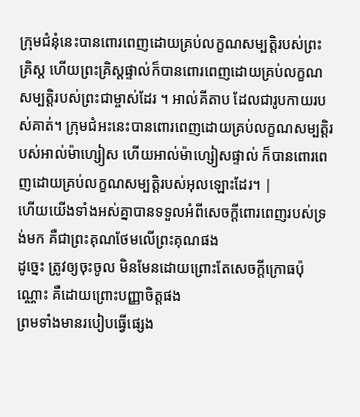ក្រុមជំនុំនេះបានពោរពេញដោយគ្រប់លក្ខណសម្បត្តិរបស់ព្រះគ្រិស្ត ហើយព្រះគ្រិស្តផ្ទាល់ក៏បានពោរពេញដោយគ្រប់លក្ខណសម្បត្តិរបស់ព្រះជាម្ចាស់ដែរ ។ អាល់គីតាប ដែលជារូបកាយរបស់គាត់។ ក្រុមជំអះនេះបានពោរពេញដោយគ្រប់លក្ខណសម្បត្តិរបស់អាល់ម៉ាហ្សៀស ហើយអាល់ម៉ាហ្សៀសផ្ទាល់ ក៏បានពោរពេញដោយគ្រប់លក្ខណសម្បត្តិរបស់អុលឡោះដែរ។ |
ហើយយើងទាំងអស់គ្នាបានទទួលអំពីសេចក្ដីពោរពេញរបស់ទ្រង់មក គឺជាព្រះគុណថែមលើព្រះគុណផង
ដូច្នេះ ត្រូវឲ្យចុះចូល មិនមែនដោយព្រោះតែសេចក្ដីក្រោធប៉ុណ្ណោះ គឺដោយព្រោះបញ្ញាចិត្តផង
ព្រមទាំងមានរបៀបធ្វើផ្សេង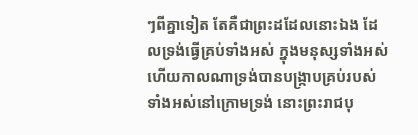ៗពីគ្នាទៀត តែគឺជាព្រះដដែលនោះឯង ដែលទ្រង់ធ្វើគ្រប់ទាំងអស់ ក្នុងមនុស្សទាំងអស់
ហើយកាលណាទ្រង់បានបង្ក្រាបគ្រប់របស់ទាំងអស់នៅក្រោមទ្រង់ នោះព្រះរាជបុ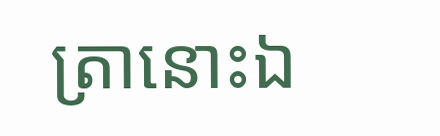ត្រានោះឯ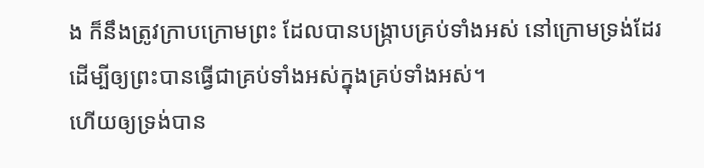ង ក៏នឹងត្រូវក្រាបក្រោមព្រះ ដែលបានបង្ក្រាបគ្រប់ទាំងអស់ នៅក្រោមទ្រង់ដែរ ដើម្បីឲ្យព្រះបានធ្វើជាគ្រប់ទាំងអស់ក្នុងគ្រប់ទាំងអស់។
ហើយឲ្យទ្រង់បាន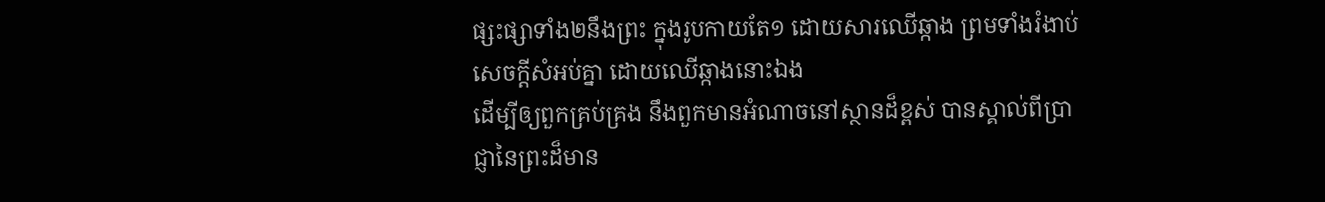ផ្សះផ្សាទាំង២នឹងព្រះ ក្នុងរូបកាយតែ១ ដោយសារឈើឆ្កាង ព្រមទាំងរំងាប់សេចក្ដីសំអប់គ្នា ដោយឈើឆ្កាងនោះឯង
ដើម្បីឲ្យពួកគ្រប់គ្រង នឹងពួកមានអំណាចនៅស្ថានដ៏ខ្ពស់ បានស្គាល់ពីប្រាជ្ញានៃព្រះដ៏មាន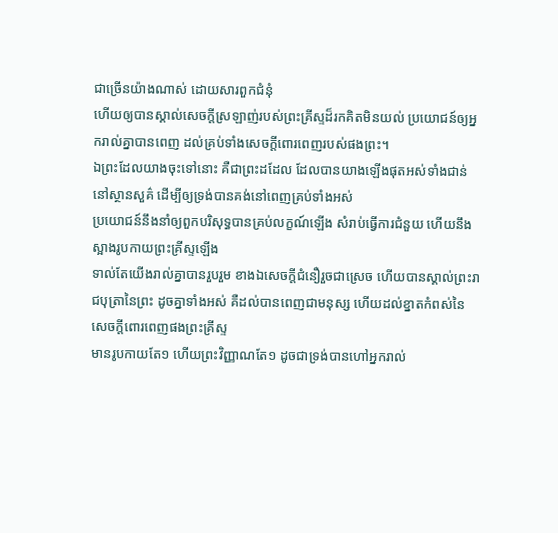ជាច្រើនយ៉ាងណាស់ ដោយសារពួកជំនុំ
ហើយឲ្យបានស្គាល់សេចក្ដីស្រឡាញ់របស់ព្រះគ្រីស្ទដ៏រកគិតមិនយល់ ប្រយោជន៍ឲ្យអ្នករាល់គ្នាបានពេញ ដល់គ្រប់ទាំងសេចក្ដីពោរពេញរបស់ផងព្រះ។
ឯព្រះដែលយាងចុះទៅនោះ គឺជាព្រះដដែល ដែលបានយាងឡើងផុតអស់ទាំងជាន់នៅស្ថានសួគ៌ ដើម្បីឲ្យទ្រង់បានគង់នៅពេញគ្រប់ទាំងអស់
ប្រយោជន៍នឹងនាំឲ្យពួកបរិសុទ្ធបានគ្រប់លក្ខណ៍ឡើង សំរាប់ធ្វើការជំនួយ ហើយនឹងស្អាងរូបកាយព្រះគ្រីស្ទឡើង
ទាល់តែយើងរាល់គ្នាបានរួបរួម ខាងឯសេចក្ដីជំនឿរួចជាស្រេច ហើយបានស្គាល់ព្រះរាជបុត្រានៃព្រះ ដូចគ្នាទាំងអស់ គឺដល់បានពេញជាមនុស្ស ហើយដល់ខ្នាតកំពស់នៃសេចក្ដីពោរពេញផងព្រះគ្រីស្ទ
មានរូបកាយតែ១ ហើយព្រះវិញ្ញាណតែ១ ដូចជាទ្រង់បានហៅអ្នករាល់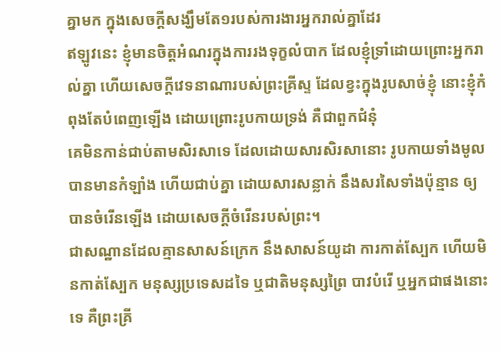គ្នាមក ក្នុងសេចក្ដីសង្ឃឹមតែ១របស់ការងារអ្នករាល់គ្នាដែរ
ឥឡូវនេះ ខ្ញុំមានចិត្តអំណរក្នុងការរងទុក្ខលំបាក ដែលខ្ញុំទ្រាំដោយព្រោះអ្នករាល់គ្នា ហើយសេចក្ដីវេទនាណារបស់ព្រះគ្រីស្ទ ដែលខ្វះក្នុងរូបសាច់ខ្ញុំ នោះខ្ញុំកំពុងតែបំពេញឡើង ដោយព្រោះរូបកាយទ្រង់ គឺជាពួកជំនុំ
គេមិនកាន់ជាប់តាមសិរសាទេ ដែលដោយសារសិរសានោះ រូបកាយទាំងមូលបានមានកំឡាំង ហើយជាប់គ្នា ដោយសារសន្លាក់ នឹងសរសៃទាំងប៉ុន្មាន ឲ្យបានចំរើនឡើង ដោយសេចក្ដីចំរើនរបស់ព្រះ។
ជាសណ្ឋានដែលគ្មានសាសន៍ក្រេក នឹងសាសន៍យូដា ការកាត់ស្បែក ហើយមិនកាត់ស្បែក មនុស្សប្រទេសដទៃ ឬជាតិមនុស្សព្រៃ បាវបំរើ ឬអ្នកជាផងនោះទេ គឺព្រះគ្រី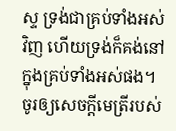ស្ទ ទ្រង់ជាគ្រប់ទាំងអស់វិញ ហើយទ្រង់ក៏គង់នៅក្នុងគ្រប់ទាំងអស់ផង។
ចូរឲ្យសេចក្ដីមេត្រីរបស់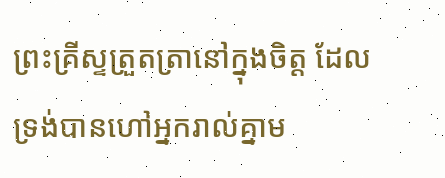ព្រះគ្រីស្ទត្រួតត្រានៅក្នុងចិត្ត ដែលទ្រង់បានហៅអ្នករាល់គ្នាម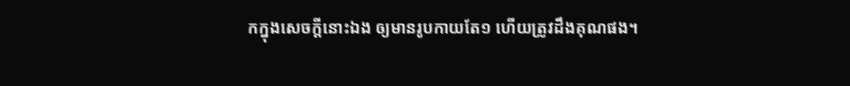កក្នុងសេចក្ដីនោះឯង ឲ្យមានរូបកាយតែ១ ហើយត្រូវដឹងគុណផង។